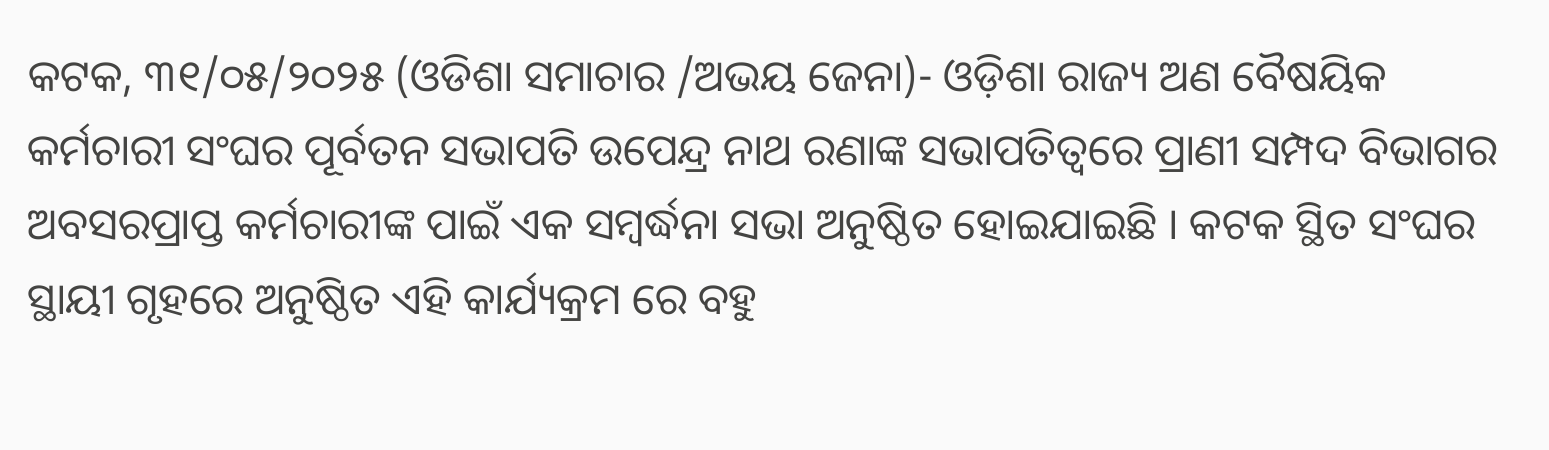କଟକ, ୩୧/୦୫/୨୦୨୫ (ଓଡିଶା ସମାଚାର /ଅଭୟ ଜେନା)- ଓଡ଼ିଶା ରାଜ୍ୟ ଅଣ ବୈଷୟିକ କର୍ମଚାରୀ ସଂଘର ପୂର୍ବତନ ସଭାପତି ଉପେନ୍ଦ୍ର ନାଥ ରଣାଙ୍କ ସଭାପତିତ୍ବରେ ପ୍ରାଣୀ ସମ୍ପଦ ବିଭାଗର ଅବସରପ୍ରାପ୍ତ କର୍ମଚାରୀଙ୍କ ପାଇଁ ଏକ ସମ୍ବର୍ଦ୍ଧନା ସଭା ଅନୁଷ୍ଠିତ ହୋଇଯାଇଛି । କଟକ ସ୍ଥିତ ସଂଘର ସ୍ଥାୟୀ ଗୃହରେ ଅନୁଷ୍ଠିତ ଏହି କାର୍ଯ୍ୟକ୍ରମ ରେ ବହୁ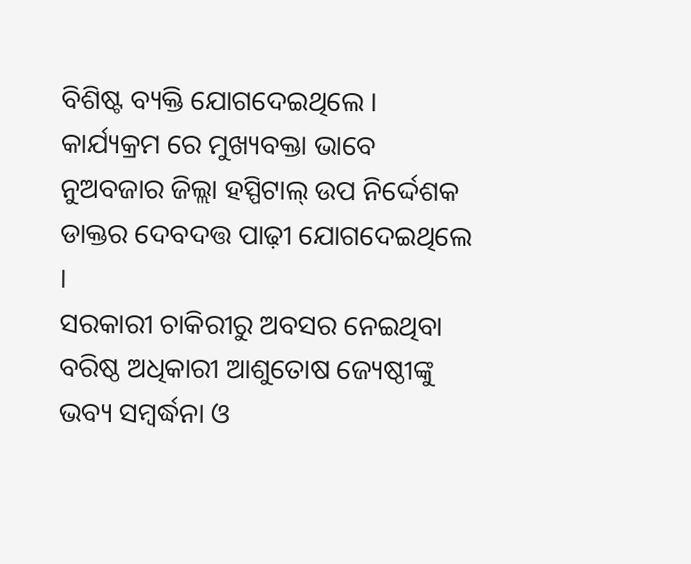ବିଶିଷ୍ଟ ବ୍ୟକ୍ତି ଯୋଗଦେଇଥିଲେ । କାର୍ଯ୍ୟକ୍ରମ ରେ ମୁଖ୍ୟବକ୍ତା ଭାବେ ନୁଅବଜାର ଜିଲ୍ଲା ହସ୍ପିଟାଲ୍ ଉପ ନିର୍ଦ୍ଦେଶକ ଡାକ୍ତର ଦେବଦତ୍ତ ପାଢ଼ୀ ଯୋଗଦେଇଥିଲେ ।
ସରକାରୀ ଚାକିରୀରୁ ଅବସର ନେଇଥିବା ବରିଷ୍ଠ ଅଧିକାରୀ ଆଶୁତୋଷ ଜ୍ୟେଷ୍ଠୀଙ୍କୁ ଭବ୍ୟ ସମ୍ବର୍ଦ୍ଧନା ଓ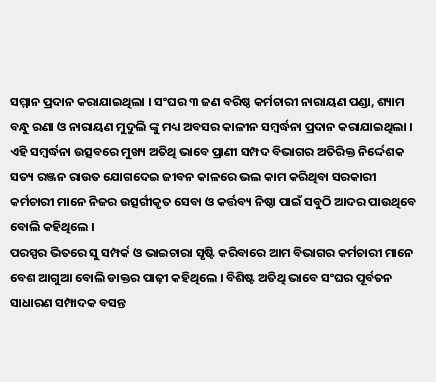ସମ୍ମାନ ପ୍ରଦାନ କରାଯାଇଥିଲା । ସଂଘର ୩ ଜଣ ବରିଷ୍ଠ କର୍ମଚାରୀ ନାରାୟଣ ପଣ୍ଡା, ଶ୍ୟାମ ବନ୍ଧୁ ରଣା ଓ ନାରାୟଣ ମୁଦୁଲି ଙ୍କୁ ମଧ୍ୟ ଅବସର କାଳୀନ ସମ୍ବର୍ଦ୍ଧନା ପ୍ରଦାନ କରାଯାଇଥିଲା । ଏହି ସମ୍ବର୍ଦ୍ଧନା ଉତ୍ସବରେ ମୁଖ୍ୟ ଅତିଥି ଭାବେ ପ୍ରାଣୀ ସମ୍ପଦ ବିଭାଗର ଅତିରିକ୍ତ ନିର୍ଦ୍ଦେଶକ ସତ୍ୟ ରଞ୍ଜନ ରାଉତ ଯୋଗଦେଇ ଜୀବନ କାଳରେ ଭଲ କାମ କରିଥିବା ସରକାରୀ କର୍ମଚାରୀ ମାନେ ନିଜର ଉତ୍ସର୍ଗୀକୃତ ସେବା ଓ କର୍ତ୍ତବ୍ୟ ନିଷ୍ଠା ପାଇଁ ସବୁଠି ଆଦର ପାଉଥିବେ ବୋଲି କହିଥିଲେ ।
ପରସ୍ପର ଭିତରେ ସୁ ସମ୍ପର୍କ ଓ ଭାଇଚାରା ସୃଷ୍ଟି କରିବାରେ ଆମ ବିଭାଗର କର୍ମଚାରୀ ମାନେ ବେଶ ଆଗୁଆ ବୋଲି ଡାକ୍ତର ପାଢ଼ୀ କହିଥିଲେ । ବିଶିଷ୍ଟ ଅତିଥି ଭାବେ ସଂଘର ପୂର୍ବତନ ସାଧାରଣ ସମ୍ପାଦକ ବସନ୍ତ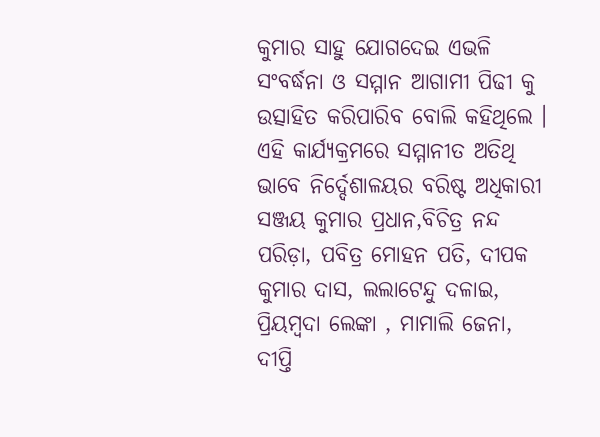କୁମାର ସାହୁ ଯୋଗଦେଇ ଏଭଳି ସଂବର୍ଦ୍ଧନା ଓ ସମ୍ମାନ ଆଗାମୀ ପିଢୀ କୁ ଉତ୍ସାହିତ କରିପାରିବ ବୋଲି କହିଥିଲେ ।
ଏହି କାର୍ଯ୍ୟକ୍ରମରେ ସମ୍ମାନୀତ ଅତିଥି ଭାବେ ନିର୍ଦ୍ଦେଶାଳୟର ବରିଷ୍ଟ ଅଧିକାରୀ ସଞ୍ଜୟ କୁମାର ପ୍ରଧାନ,ବିଚିତ୍ର ନନ୍ଦ ପରିଡ଼ା, ପବିତ୍ର ମୋହନ ପତି, ଦୀପକ କୁମାର ଦାସ, ଲଲାଟେନ୍ଦୁ ଦଳାଇ, ପ୍ରିୟମ୍ବଦା ଲେଙ୍କା , ମାମାଲି ଜେନା, ଦୀପ୍ତି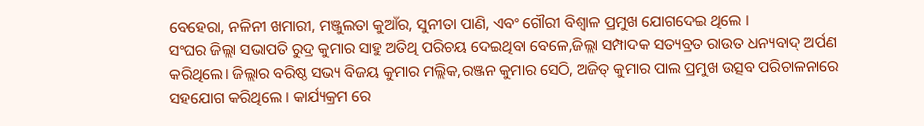ବେହେରା, ନଳିନୀ ଖମାରୀ, ମଞ୍ଜୁଲତା କୁଆଁର, ସୁନୀତା ପାଣି, ଏବଂ ଗୌରୀ ବିଶ୍ଵାଳ ପ୍ରମୁଖ ଯୋଗଦେଇ ଥିଲେ ।
ସଂଘର ଜିଲ୍ଲା ସଭାପତି ରୁଦ୍ର କୁମାର ସାହୁ ଅତିଥି ପରିଚୟ ଦେଇଥିବା ବେଳେ,ଜିଲ୍ଲା ସମ୍ପାଦକ ସତ୍ୟବ୍ରତ ରାଉତ ଧନ୍ୟବାଦ୍ ଅର୍ପଣ କରିଥିଲେ। ଜିଲ୍ଲାର ବରିଷ୍ଠ ସଭ୍ୟ ବିଜୟ କୁମାର ମଲ୍ଲିକ,ରଞ୍ଜନ କୁମାର ସେଠି, ଅଜିତ୍ କୁମାର ପାଲ ପ୍ରମୁଖ ଉତ୍ସବ ପରିଚାଳନାରେ ସହଯୋଗ କରିଥିଲେ । କାର୍ଯ୍ୟକ୍ରମ ରେ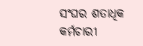ସଂଘର ଶତାଧିକ କର୍ମଚାରୀ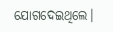ଯୋଗଦେଇଥିଲେ।